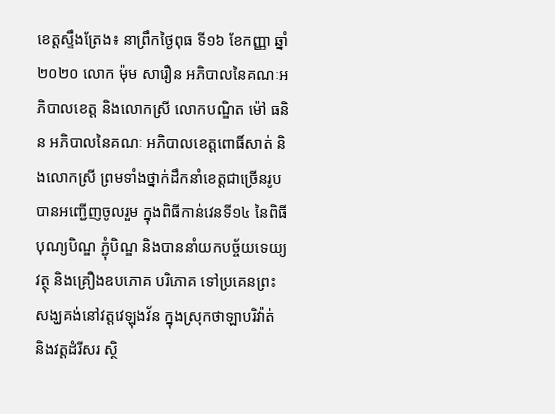ខេត្តស្ទឹងត្រែង៖ នាព្រឹកថ្ងៃពុធ ទី១៦ ខែកញ្ញា ឆ្នាំ២០២០ លោក ម៉ុម សារឿន អភិបាលនៃគណៈអភិបាលខេត្ត និងលោកស្រី លោកបណ្ឌិត ម៉ៅ ធនិន អភិបាលនៃគណៈ អភិបាលខេត្តពោធិ៍សាត់ និងលោកស្រី ព្រមទាំងថ្នាក់ដឹកនាំខេត្តជាច្រើនរូប បានអញ្ជើញចូលរួម ក្នុងពិធីកាន់វេនទី១៤ នៃពិធីបុណ្យបិណ្ឌ ភ្ជុំបិណ្ឌ និងបាននាំយកបច្ច័យទេយ្យវត្ថុ និងគ្រឿងឧបភោគ បរិភោគ ទៅប្រគេនព្រះសង្ឃគង់នៅវត្តវេឡុងវ័ន ក្នុងស្រុកថាឡាបរិវ៉ាត់ និងវត្តដំរីសរ ស្ថិ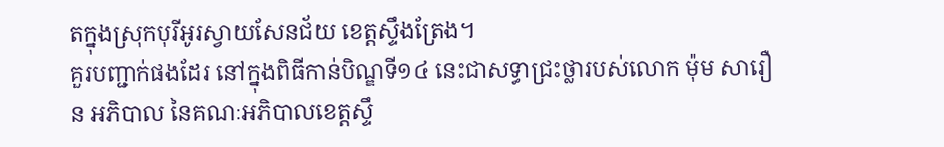តក្នុងស្រុកបុរីអូរស្វាយសែនជ័យ ខេត្តស្ទឹងត្រែង។
គួរបញ្ជាក់ផងដែរ នៅក្នុងពិធីកាន់បិណ្ឌទី១៤ នេះជាសទ្ធាជ្រះថ្លារបស់លោក ម៉ុម សារឿន អភិបាល នៃគណៈអភិបាលខេត្តស្ទឹ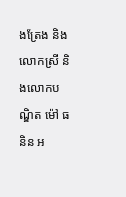ងត្រែង និងលោកស្រី និងលោកបណ្ឌិត ម៉ៅ ធនិន អ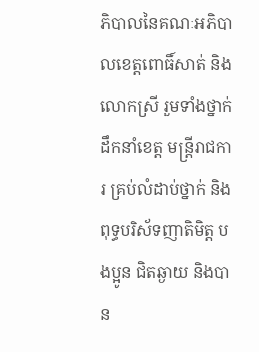ភិបាលនៃគណៈអភិបាលខេត្តពោធិ៍សាត់ និងលោកស្រី រួមទាំងថ្នាក់ដឹកនាំខេត្ត មន្រ្តីរាជការ គ្រប់លំដាប់ថ្នាក់ និងពុទ្ធបរិស័ទញាតិមិត្ត បងប្អូន ជិតឆ្ងាយ និងបាន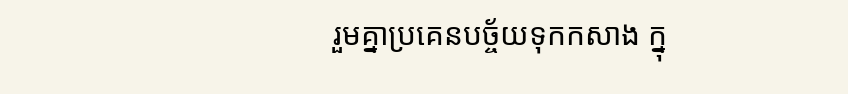រួមគ្នាប្រគេនបច្ច័យទុកកសាង ក្នុ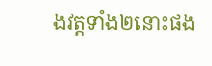ងវត្តទាំង២នោះផង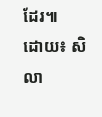ដែរ៕
ដោយ៖ សិលា